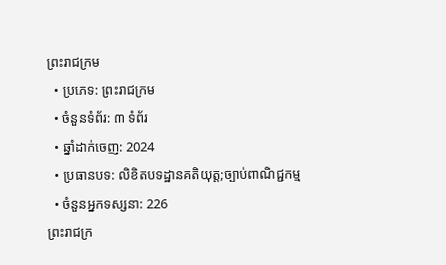ព្រះរាជក្រម
  • ប្រភេទ: ព្រះរាជក្រម
  • ចំនួនទំព័រ: ៣ ទំព័រ
  • ឆ្នាំដាក់ចេញ: 2024
  • ប្រធានបទ: លិខិតបទដ្ឋានគតិយុត្ត;ច្បាប់ពាណិជ្ជកម្ម
  • ចំនួនអ្នកទស្សនា: 226
ព្រះរាជក្រ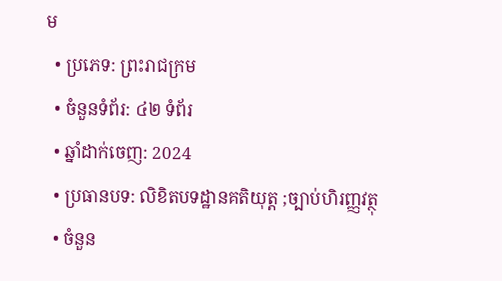ម
  • ប្រភេទ: ព្រះរាជក្រម
  • ចំនួនទំព័រ: ៤២ ទំព័រ
  • ឆ្នាំដាក់ចេញ: 2024
  • ប្រធានបទ: លិខិតបទដ្ឋានគតិយុត្ត ;ច្បាប់ហិរញ្ញវត្ថុ
  • ចំនួន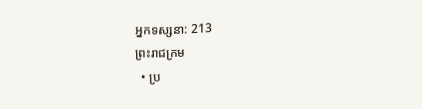អ្នកទស្សនា: 213
ព្រះរាជក្រម
  • ប្រ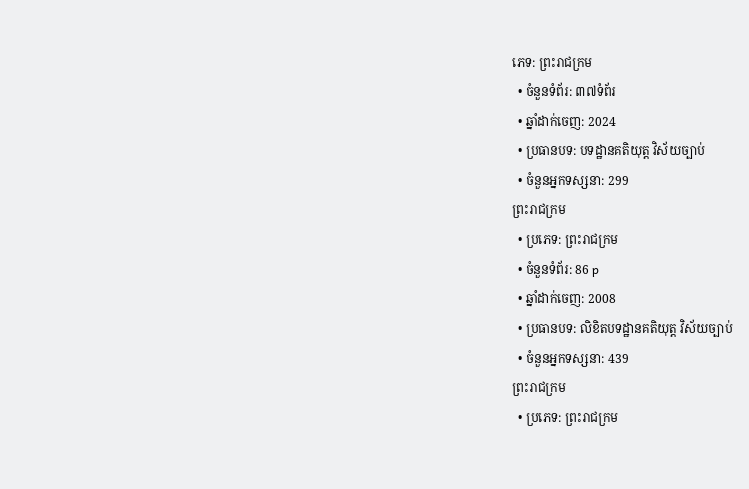ភេទ: ព្រះរាជក្រម
  • ចំនួនទំព័រ: ៣៧ទំព័រ
  • ឆ្នាំដាក់ចេញ: 2024
  • ប្រធានបទ: បទដ្ឋានគតិយុត្ត វិស័យច្បាប់
  • ចំនួនអ្នកទស្សនា: 299
ព្រះរាជក្រម
  • ប្រភេទ: ព្រះរាជក្រម
  • ចំនួនទំព័រ: 86 p
  • ឆ្នាំដាក់ចេញ: 2008
  • ប្រធានបទ: លិខិតបទដ្ឋានគតិយុត្ត វិស័យច្បាប់
  • ចំនួនអ្នកទស្សនា: 439
ព្រះរាជក្រម
  • ប្រភេទ: ព្រះរាជក្រម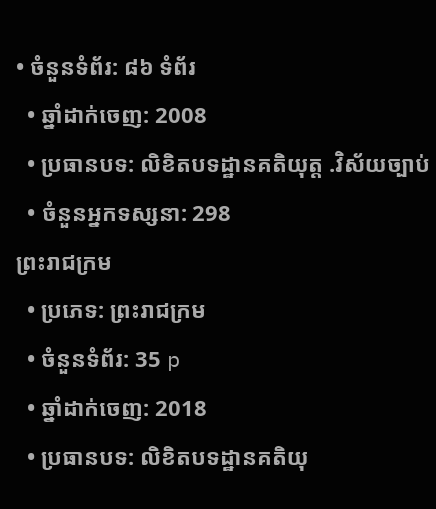• ចំនួនទំព័រ: ៨៦ ទំព័រ
  • ឆ្នាំដាក់ចេញ: 2008
  • ប្រធានបទ: លិខិតបទដ្ឋានគតិយុត្ត .វិស័យច្បាប់
  • ចំនួនអ្នកទស្សនា: 298
ព្រះរាជក្រម
  • ប្រភេទ: ព្រះរាជក្រម
  • ចំនួនទំព័រ: 35 p
  • ឆ្នាំដាក់ចេញ: 2018
  • ប្រធានបទ: លិខិតបទដ្ឋានគតិយុ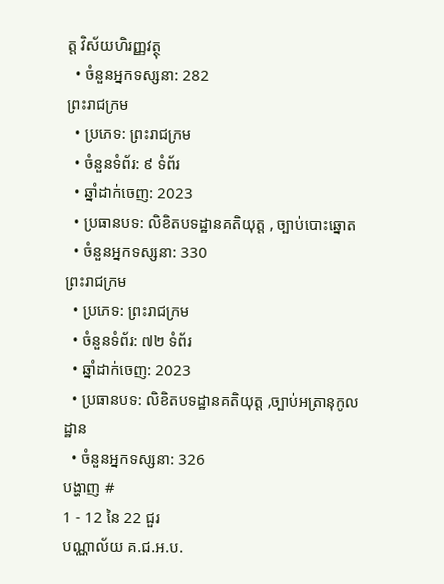ត្ត វិស័យហិរញ្ញវត្ថុ
  • ចំនួនអ្នកទស្សនា: 282
ព្រះរាជក្រម
  • ប្រភេទ: ព្រះរាជក្រម
  • ចំនួនទំព័រ: ៩ ទំព័រ
  • ឆ្នាំដាក់ចេញ: 2023
  • ប្រធានបទ: លិខិតបទដ្ឋានគតិយុត្ត , ច្បាប់បោះឆ្នោត
  • ចំនួនអ្នកទស្សនា: 330
ព្រះរាជក្រម
  • ប្រភេទ: ព្រះរាជក្រម
  • ចំនួនទំព័រ: ៧២ ទំព័រ
  • ឆ្នាំដាក់ចេញ: 2023
  • ប្រធានបទ: លិខិតបទដ្ឋានគតិយុត្ត ,ច្បាប់អត្រានុកូលដ្ឋាន
  • ចំនួនអ្នកទស្សនា: 326
បង្ហាញ #
1 - 12 នៃ 22 ជួរ
បណ្ណាល័យ គ.ជ.អ.ប.